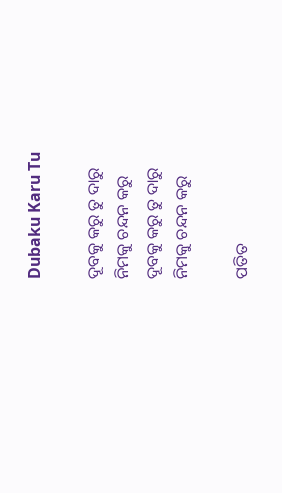Dubaku Karu Tu

ଦୂବକୁ କରୁ ତୁ ଦାରୁ
ନିମକୁ ଚନ୍ଦନ କରୁ
ଦୂବକୁ କରୁ ତୁ ଦାରୁ
ନିମକୁ ଚନ୍ଦନ କରୁ

ପତିତ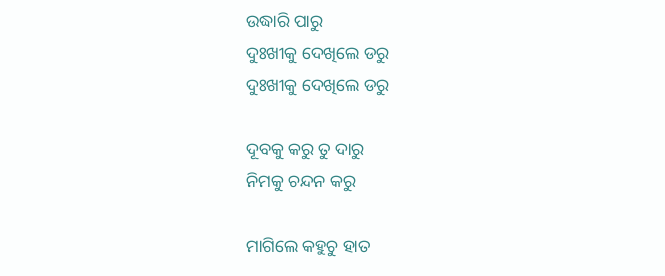ଉଦ୍ଧାରି ପାରୁ
ଦୁଃଖୀକୁ ଦେଖିଲେ ଡରୁ
ଦୁଃଖୀକୁ ଦେଖିଲେ ଡରୁ

ଦୂବକୁ କରୁ ତୁ ଦାରୁ
ନିମକୁ ଚନ୍ଦନ କରୁ

ମାଗିଲେ କହୁଚୁ ହାତ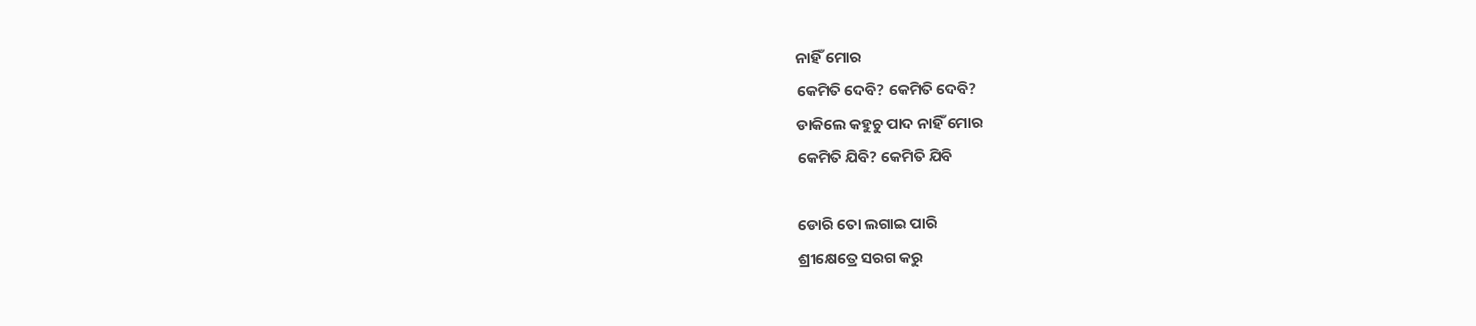ନାହିଁ ମୋର
କେମିତି ଦେବି? କେମିତି ଦେବି?
ଡାକିଲେ କହୁଚୁ ପାଦ ନାହିଁ ମୋର
କେମିତି ଯିବି? କେମିତି ଯିବି

ଡୋରି ତୋ ଲଗାଇ ପାରି
ଶ୍ରୀକ୍ଷେତ୍ରେ ସରଗ କରୁ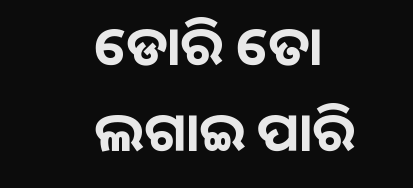ଡୋରି ତୋ ଲଗାଇ ପାରି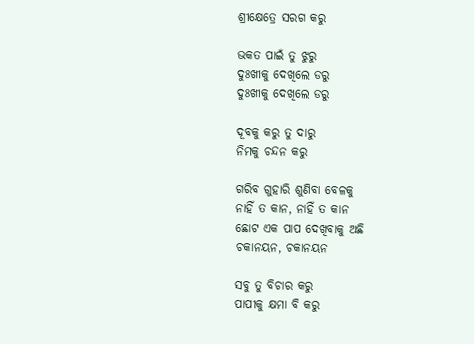ଶ୍ରୀକ୍ଷେତ୍ରେ ସରଗ କରୁ

ଭକତ ପାଇଁ ତୁ ଝୁରୁ
ଦୁଃଖୀକୁ ଦେଖିଲେ ଡରୁ
ଦୁଃଖୀକୁ ଦେଖିଲେ ଡରୁ

ଦୂବକୁ କରୁ ତୁ ଦାରୁ
ନିମକୁ ଚନ୍ଦନ କରୁ

ଗରିବ ଗୁହାରି ଶୁଣିବା ବେଳକୁ
ନାହିଁ ତ କାନ, ନାହିଁ ତ କାନ
ଛୋଟ ଏକ ପାପ ଦେଖିବାକୁ ଅଛି
ଚକାନୟନ, ଚକାନୟନ

ସବୁ ତୁ ବିଚାର କରୁ
ପାପୀକୁ କ୍ଷମା ବି କରୁ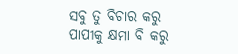ସବୁ ତୁ ବିଚାର କରୁ
ପାପୀକୁ କ୍ଷମା ବି କରୁ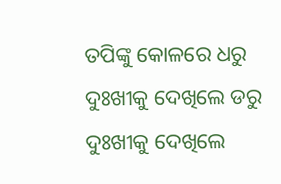ତପିଙ୍କୁ କୋଳରେ ଧରୁ
ଦୁଃଖୀକୁ ଦେଖିଲେ ଡରୁ
ଦୁଃଖୀକୁ ଦେଖିଲେ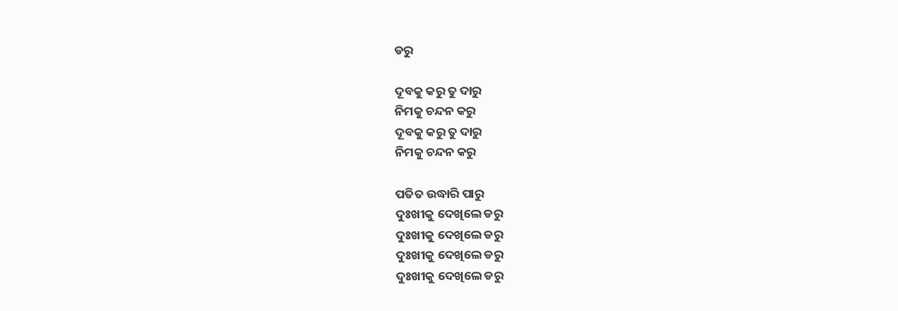ଡରୁ

ଦୂବକୁ କରୁ ତୁ ଦାରୁ
ନିମକୁ ଚନ୍ଦନ କରୁ
ଦୂବକୁ କରୁ ତୁ ଦାରୁ
ନିମକୁ ଚନ୍ଦନ କରୁ

ପତିତ ଉଦ୍ଧାରି ପାରୁ
ଦୁଃଖୀକୁ ଦେଖିଲେ ଡରୁ
ଦୁଃଖୀକୁ ଦେଖିଲେ ଡରୁ
ଦୁଃଖୀକୁ ଦେଖିଲେ ଡରୁ
ଦୁଃଖୀକୁ ଦେଖିଲେ ଡରୁ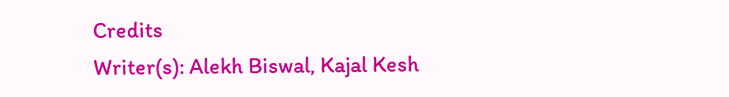Credits
Writer(s): Alekh Biswal, Kajal Kesh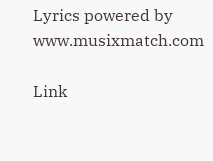Lyrics powered by www.musixmatch.com

Link